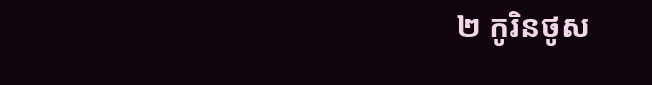២ កូរិនថូស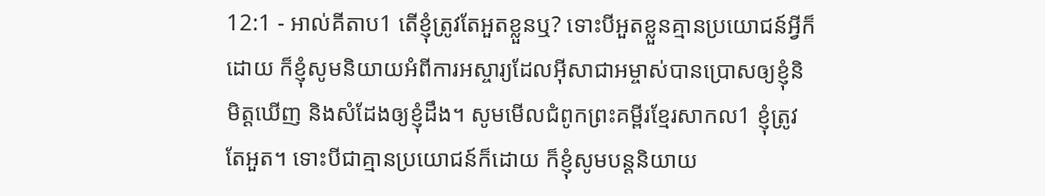12:1 - អាល់គីតាប1 តើខ្ញុំត្រូវតែអួតខ្លួនឬ? ទោះបីអួតខ្លួនគ្មានប្រយោជន៍អ្វីក៏ដោយ ក៏ខ្ញុំសូមនិយាយអំពីការអស្ចារ្យដែលអ៊ីសាជាអម្ចាស់បានប្រោសឲ្យខ្ញុំនិមិត្ដឃើញ និងសំដែងឲ្យខ្ញុំដឹង។ សូមមើលជំពូកព្រះគម្ពីរខ្មែរសាកល1 ខ្ញុំត្រូវតែអួត។ ទោះបីជាគ្មានប្រយោជន៍ក៏ដោយ ក៏ខ្ញុំសូមបន្តនិយាយ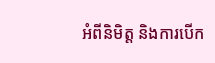អំពីនិមិត្ត និងការបើក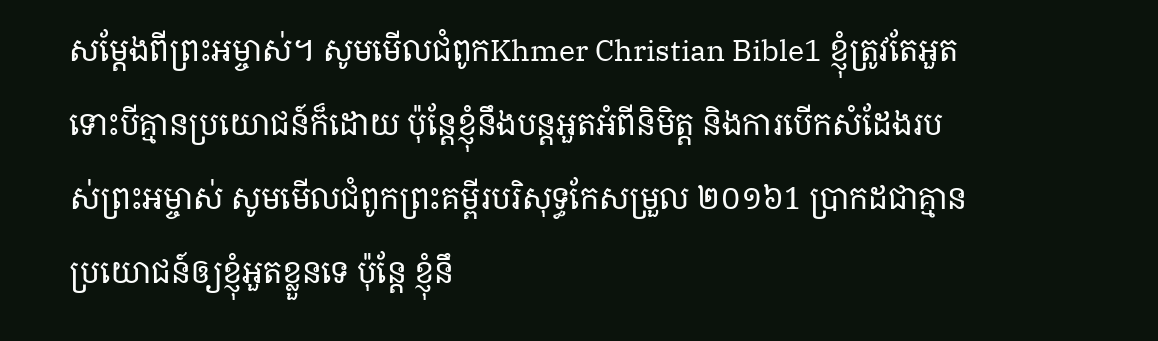សម្ដែងពីព្រះអម្ចាស់។ សូមមើលជំពូកKhmer Christian Bible1 ខ្ញុំត្រូវតែអួតទោះបីគ្មានប្រយោជន៍ក៏ដោយ ប៉ុន្ដែខ្ញុំនឹងបន្ដអួតអំពីនិមិត្ដ និងការបើកសំដែងរបស់ព្រះអម្ចាស់ សូមមើលជំពូកព្រះគម្ពីរបរិសុទ្ធកែសម្រួល ២០១៦1 ប្រាកដជាគ្មានប្រយោជន៍ឲ្យខ្ញុំអួតខ្លួនទេ ប៉ុន្តែ ខ្ញុំនឹ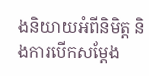ងនិយាយអំពីនិមិត្ត និងការបើកសម្ដែង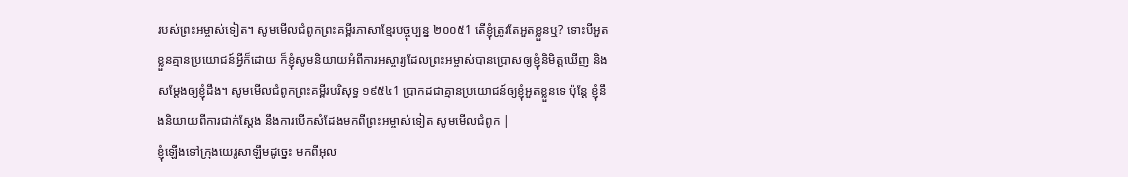របស់ព្រះអម្ចាស់ទៀត។ សូមមើលជំពូកព្រះគម្ពីរភាសាខ្មែរបច្ចុប្បន្ន ២០០៥1 តើខ្ញុំត្រូវតែអួតខ្លួនឬ? ទោះបីអួតខ្លួនគ្មានប្រយោជន៍អ្វីក៏ដោយ ក៏ខ្ញុំសូមនិយាយអំពីការអស្ចារ្យដែលព្រះអម្ចាស់បានប្រោសឲ្យខ្ញុំនិមិត្តឃើញ និងសម្តែងឲ្យខ្ញុំដឹង។ សូមមើលជំពូកព្រះគម្ពីរបរិសុទ្ធ ១៩៥៤1 ប្រាកដជាគ្មានប្រយោជន៍ឲ្យខ្ញុំអួតខ្លួនទេ ប៉ុន្តែ ខ្ញុំនឹងនិយាយពីការជាក់ស្តែង នឹងការបើកសំដែងមកពីព្រះអម្ចាស់ទៀត សូមមើលជំពូក |
ខ្ញុំឡើងទៅក្រុងយេរូសាឡឹមដូច្នេះ មកពីអុល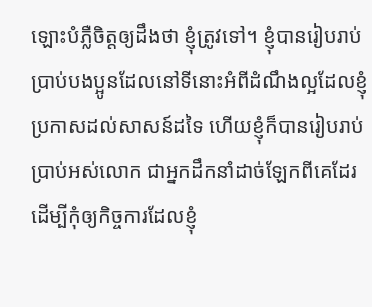ឡោះបំភ្លឺចិត្ដឲ្យដឹងថា ខ្ញុំត្រូវទៅ។ ខ្ញុំបានរៀបរាប់ប្រាប់បងប្អូនដែលនៅទីនោះអំពីដំណឹងល្អដែលខ្ញុំប្រកាសដល់សាសន៍ដទៃ ហើយខ្ញុំក៏បានរៀបរាប់ប្រាប់អស់លោក ជាអ្នកដឹកនាំដាច់ឡែកពីគេដែរ ដើម្បីកុំឲ្យកិច្ចការដែលខ្ញុំ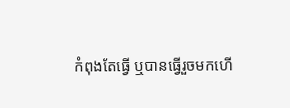កំពុងតែធ្វើ ឬបានធ្វើរួចមកហើ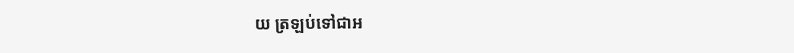យ ត្រឡប់ទៅជាអ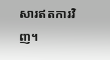សារឥតការវិញ។